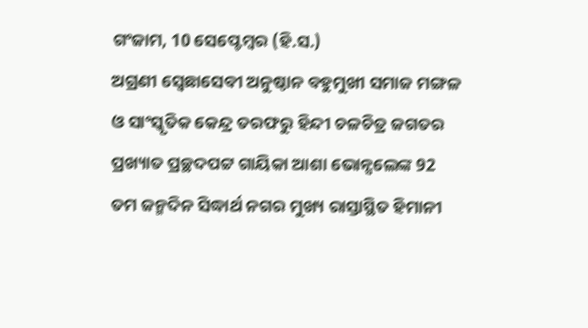ଗଂଜାମ, 10 ସେପ୍ଟେମ୍ବର (ହି.ସ.)
ଅଗ୍ରଣୀ ସ୍ବେଛାସେବୀ ଅନୁଷ୍ଠାନ ବହୁମୁଖୀ ସମାଜ ମଙ୍ଗଳ ଓ ସାଂସ୍କୃତିକ କେନ୍ଦ୍ର ତରଫରୁ ହିନ୍ଦୀ ଚଳଚିତ୍ର ଜଗତର ପ୍ରଖ୍ୟାତ ପ୍ରଚ୍ଛଦପଟ୍ଟ ଗାୟିକା ଆଶା ଭୋନ୍ସଲେଙ୍କ 92 ତମ ଜନ୍ମଦିନ ସିଦ୍ଧାର୍ଥ ନଗର ମୁଖ୍ୟ ରାସ୍ତାସ୍ଥିତ ହିମାନୀ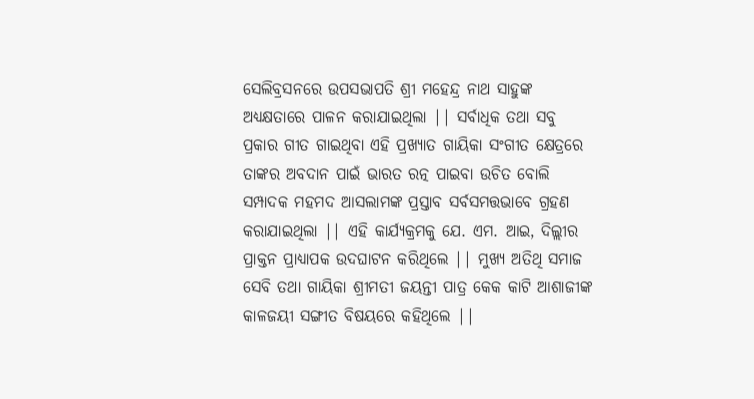ସେଲିବ୍ରସନରେ ଉପସଭାପତି ଶ୍ରୀ ମହେନ୍ଦ୍ର ନାଥ ସାହୁଙ୍କ ଅଧ୍ୟକ୍ଷତାରେ ପାଳନ କରାଯାଇଥିଲା || ସର୍ବାଧିକ ତଥା ସବୁ ପ୍ରକାର ଗୀତ ଗାଇଥିବା ଏହି ପ୍ରଖ୍ୟାତ ଗାୟିକା ସଂଗୀତ କ୍ଷେତ୍ରରେ ତାଙ୍କର ଅବଦାନ ପାଇଁ ଭାରତ ରତ୍ନ ପାଇବା ଉଚିତ ବୋଲି ସମ୍ପାଦକ ମହମଦ ଆସଲାମଙ୍କ ପ୍ରସ୍ତାବ ସର୍ବସମତ୍ତଭାବେ ଗ୍ରହଣ କରାଯାଇଥିଲା || ଏହି କାର୍ଯ୍ୟକ୍ରମକୁ ଯେ. ଏମ. ଆଇ, ଦିଲ୍ଲୀର ପ୍ରାକ୍ତନ ପ୍ରାଧ୍ୟାପକ ଉଦଘାଟନ କରିଥିଲେ || ମୁଖ୍ୟ ଅତିଥି ସମାଜ ସେବି ତଥା ଗାୟିକା ଶ୍ରୀମତୀ ଜୟନ୍ତୀ ପାତ୍ର କେକ କାଟି ଆଶାଜୀଙ୍କ କାଳଜୟୀ ସଙ୍ଗୀତ ବିଷୟରେ କହିଥିଲେ ||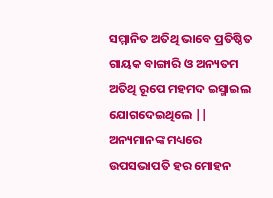ସମ୍ମାନିତ ଅତିଥି ଭାବେ ପ୍ରତିଷ୍ଠିତ ଗାୟକ ବାଙ୍ଗାରି ଓ ଅନ୍ୟତମ ଅତିଥି ରୂପେ ମହମଦ ଇସ୍ମାଇଲ ଯୋଗଦେଇଥିଲେ || ଅନ୍ୟମାନଙ୍କ ମଧ୍ୟରେ ଉପସଭାପତି ହର ମୋହନ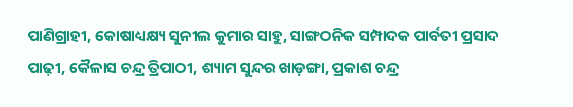ପାଣିଗ୍ରାହୀ, କୋଷାଧ୍ୟକ୍ଷ୍ୟ ସୁନୀଲ କୁମାର ସାହୁ, ସାଙ୍ଗଠନିକ ସମ୍ପାଦକ ପାର୍ବତୀ ପ୍ରସାଦ ପାଢ଼ୀ, କୈଳାସ ଚନ୍ଦ୍ର ତ୍ରିପାଠୀ, ଶ୍ୟାମ ସୁନ୍ଦର ଖାଡ଼ଙ୍ଗା, ପ୍ରକାଶ ଚନ୍ଦ୍ର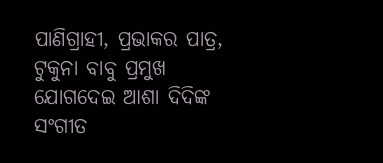ପାଣିଗ୍ରାହୀ, ପ୍ରଭାକର ପାତ୍ର, ଟୁକୁନା ବାବୁ ପ୍ରମୁଖ ଯୋଗଦେଇ ଆଶା ଦିଦିଙ୍କ ସଂଗୀତ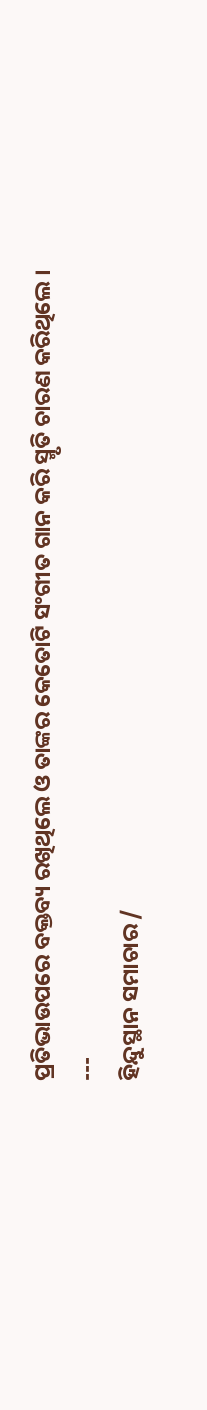ପ୍ରତିଭାଉପରେ ବକ୍ତବ୍ୟ ରଖିଥିଲେ ଓ ତାଙ୍କର କେତୋଟି ସଂଗୀତ ଗାନ କରି ସ୍ମୃତି ଚାରଣ କରିଥିଲେ ।
---
ହିନ୍ଦୁସ୍ଥାନ ସମାଚାର /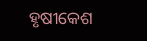ହୃଷୀକେଶ